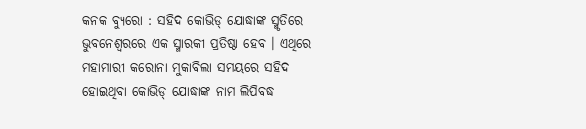କନକ ବ୍ୟୁରୋ : ସହିଦ କୋଭିଡ୍ ଯୋଦ୍ଧାଙ୍କ ସ୍ମୃତିରେ ଭୁବନେଶ୍ୱରରେ ଏକ ସ୍ମାରକୀ ପ୍ରତିଷ୍ଠା ହେବ । ଏଥିରେ ମହାମାରୀ କରୋନା ମୁକାବିଲା ସମୟରେ ସହିଦ ହୋଇଥିବା କୋଭିଡ୍ ଯୋଦ୍ଧାଙ୍କ ନାମ ଲିପିବଦ୍ଧ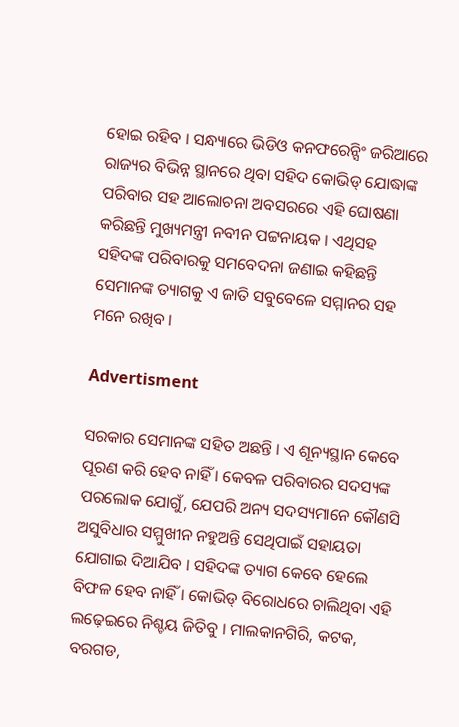ହୋଇ ରହିବ । ସନ୍ଧ୍ୟାରେ ଭିଡିଓ କନଫରେନ୍ସିଂ ଜରିଆରେ ରାଜ୍ୟର ବିଭିନ୍ନ ସ୍ଥାନରେ ଥିବା ସହିଦ କୋଭିଡ୍ ଯୋଦ୍ଧାଙ୍କ ପରିବାର ସହ ଆଲୋଚନା ଅବସରରେ ଏହି ଘୋଷଣା କରିଛନ୍ତି ମୁଖ୍ୟମନ୍ତ୍ରୀ ନବୀନ ପଟ୍ଟନାୟକ । ଏଥିସହ ସହିଦଙ୍କ ପରିବାରକୁ ସମବେଦନା ଜଣାଇ କହିଛନ୍ତି ସେମାନଙ୍କ ତ୍ୟାଗକୁ ଏ ଜାତି ସବୁବେଳେ ସମ୍ମାନର ସହ ମନେ ରଖିବ ।

Advertisment

ସରକାର ସେମାନଙ୍କ ସହିତ ଅଛନ୍ତି । ଏ ଶୂନ୍ୟସ୍ଥାନ କେବେ ପୂରଣ କରି ହେବ ନାହିଁ । କେବଳ ପରିବାରର ସଦସ୍ୟଙ୍କ ପରଲୋକ ଯୋଗୁଁ, ଯେପରି ଅନ୍ୟ ସଦସ୍ୟମାନେ କୌଣସି ଅସୁବିଧାର ସମ୍ମୁଖୀନ ନହୁଅନ୍ତି ସେଥିପାଇଁ ସହାୟତା ଯୋଗାଇ ଦିଆଯିବ । ସହିଦଙ୍କ ତ୍ୟାଗ କେବେ ହେଲେ ବିଫଳ ହେବ ନାହିଁ । କୋଭିଡ୍ ବିରୋଧରେ ଚାଲିଥିବା ଏହି ଲଢ଼େଇରେ ନିଶ୍ଚୟ ଜିତିବୁ । ମାଲକାନଗିରି, କଟକ, ବରଗଡ,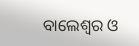ବାଲେଶ୍ୱର ଓ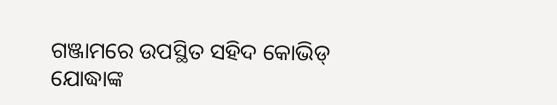ଗଞ୍ଜାମରେ ଉପସ୍ଥିତ ସହିଦ କୋଭିଡ୍ ଯୋଦ୍ଧାଙ୍କ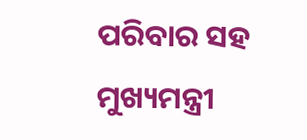ପରିବାର ସହ ମୁଖ୍ୟମନ୍ତ୍ରୀ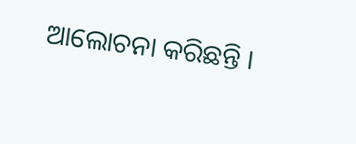ଆଲୋଚନା କରିଛନ୍ତି ।